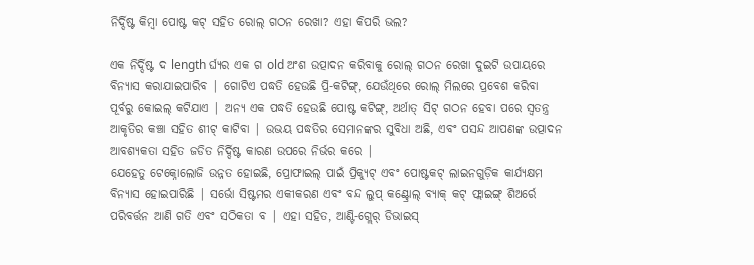ନିର୍ଦ୍ଦିଷ୍ଟ କିମ୍ବା ପୋଷ୍ଟ କଟ୍ ସହିତ ରୋଲ୍ ଗଠନ ରେଖା? ଏହା କିପରି ଭଲ?

ଏକ ନିର୍ଦ୍ଦିଷ୍ଟ ଦ length ର୍ଘ୍ୟର ଏକ ଗ old ଅଂଶ ଉତ୍ପାଦନ କରିବାକୁ ରୋଲ୍ ଗଠନ ରେଖା ଦୁଇଟି ଉପାୟରେ ବିନ୍ୟାସ କରାଯାଇପାରିବ | ଗୋଟିଏ ପଦ୍ଧତି ହେଉଛି ପ୍ରି-କଟିଙ୍ଗ୍, ଯେଉଁଥିରେ ରୋଲ୍ ମିଲରେ ପ୍ରବେଶ କରିବା ପୂର୍ବରୁ କୋଇଲ୍ କଟିଯାଏ | ଅନ୍ୟ ଏକ ପଦ୍ଧତି ହେଉଛି ପୋଷ୍ଟ କଟିଙ୍ଗ୍, ଅର୍ଥାତ୍ ସିଟ୍ ଗଠନ ହେବା ପରେ ସ୍ୱତନ୍ତ୍ର ଆକୃତିର କଞ୍ଚା ସହିତ ଶୀଟ୍ କାଟିବା | ଉଭୟ ପଦ୍ଧତିର ସେମାନଙ୍କର ସୁବିଧା ଅଛି, ଏବଂ ପସନ୍ଦ ଆପଣଙ୍କ ଉତ୍ପାଦନ ଆବଶ୍ୟକତା ସହିତ ଜଡିତ ନିର୍ଦ୍ଦିଷ୍ଟ କାରଣ ଉପରେ ନିର୍ଭର କରେ |
ଯେହେତୁ ଟେକ୍ନୋଲୋଜି ଉନ୍ନତ ହୋଇଛି, ପ୍ରୋଫାଇଲ୍ ପାଇଁ ପ୍ରିକ୍ୟୁଟ୍ ଏବଂ ପୋଷ୍ଟକଟ୍ ଲାଇନଗୁଡ଼ିକ କାର୍ଯ୍ୟକ୍ଷମ ବିନ୍ୟାସ ହୋଇପାରିଛି | ସର୍ଭୋ ସିଷ୍ଟମର ଏକୀକରଣ ଏବଂ ବନ୍ଦ ଲୁପ୍ କଣ୍ଟ୍ରୋଲ୍ ବ୍ୟାକ୍ କଟ୍ ଫ୍ଲାଇଙ୍ଗ୍ ଶିଅର୍ରେ ପରିବର୍ତ୍ତନ ଆଣି ଗତି ଏବଂ ସଠିକତା ବ | ଏହା ସହିତ, ଆଣ୍ଟି-ଗ୍ଲେର୍ ଡିଭାଇସ୍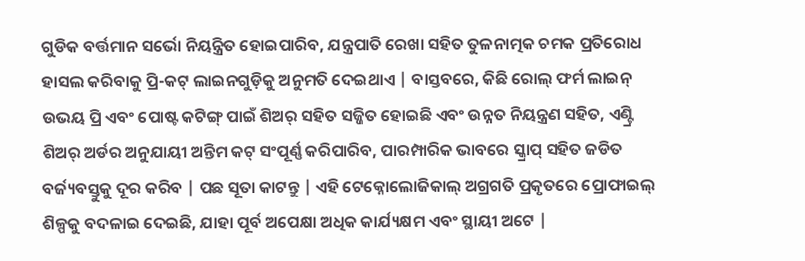ଗୁଡିକ ବର୍ତ୍ତମାନ ସର୍ଭୋ ନିୟନ୍ତ୍ରିତ ହୋଇପାରିବ, ଯନ୍ତ୍ରପାତି ରେଖା ସହିତ ତୁଳନାତ୍ମକ ଚମକ ପ୍ରତିରୋଧ ହାସଲ କରିବାକୁ ପ୍ରି-କଟ୍ ଲାଇନଗୁଡ଼ିକୁ ଅନୁମତି ଦେଇଥାଏ | ବାସ୍ତବରେ, କିଛି ରୋଲ୍ ଫର୍ମ ଲାଇନ୍ ଉଭୟ ପ୍ରି ଏବଂ ପୋଷ୍ଟ କଟିଙ୍ଗ୍ ପାଇଁ ଶିଅର୍ ସହିତ ସଜ୍ଜିତ ହୋଇଛି ଏବଂ ଉନ୍ନତ ନିୟନ୍ତ୍ରଣ ସହିତ, ଏଣ୍ଟ୍ରି ଶିଅର୍ ଅର୍ଡର ଅନୁଯାୟୀ ଅନ୍ତିମ କଟ୍ ସଂପୂର୍ଣ୍ଣ କରିପାରିବ, ପାରମ୍ପାରିକ ଭାବରେ ସ୍କ୍ରାପ୍ ସହିତ ଜଡିତ ବର୍ଜ୍ୟବସ୍ତୁକୁ ଦୂର କରିବ | ପଛ ସୂତା କାଟନ୍ତୁ | ଏହି ଟେକ୍ନୋଲୋଜିକାଲ୍ ଅଗ୍ରଗତି ପ୍ରକୃତରେ ପ୍ରୋଫାଇଲ୍ ଶିଳ୍ପକୁ ବଦଳାଇ ଦେଇଛି, ଯାହା ପୂର୍ବ ଅପେକ୍ଷା ଅଧିକ କାର୍ଯ୍ୟକ୍ଷମ ଏବଂ ସ୍ଥାୟୀ ଅଟେ |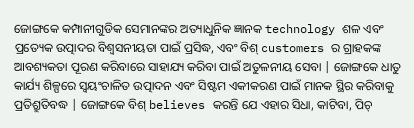ଜୋଙ୍ଗକେ କମ୍ପାନୀଗୁଡିକ ସେମାନଙ୍କର ଅତ୍ୟାଧୁନିକ ଜ୍ଞାନକ technology ଶଳ ଏବଂ ପ୍ରତ୍ୟେକ ଉତ୍ପାଦର ବିଶ୍ୱସନୀୟତା ପାଇଁ ପ୍ରସିଦ୍ଧ, ଏବଂ ବିଶ୍ customers ର ଗ୍ରାହକଙ୍କ ଆବଶ୍ୟକତା ପୂରଣ କରିବାରେ ସାହାଯ୍ୟ କରିବା ପାଇଁ ଅତୁଳନୀୟ ସେବା | ଜୋଙ୍ଗକେ ଧାତୁ କାର୍ଯ୍ୟ ଶିଳ୍ପରେ ସ୍ୱୟଂଚାଳିତ ଉତ୍ପାଦନ ଏବଂ ସିଷ୍ଟମ ଏକୀକରଣ ପାଇଁ ମାନକ ସ୍ଥିର କରିବାକୁ ପ୍ରତିଶ୍ରୁତିବଦ୍ଧ | ଜୋଙ୍ଗକେ ବିଶ୍ believes କରନ୍ତି ଯେ ଏହାର ସିଧା, କାଟିବା, ପିଚ୍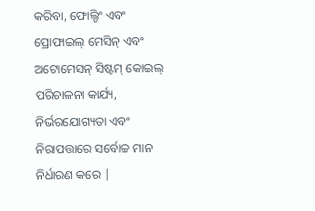କରିବା, ଫୋଲ୍ଡିଂ ଏବଂ ପ୍ରୋଫାଇଲ୍ ମେସିନ୍ ଏବଂ ଅଟୋମେସନ୍ ସିଷ୍ଟମ୍ କୋଇଲ୍ ପରିଚାଳନା କାର୍ଯ୍ୟ, ନିର୍ଭରଯୋଗ୍ୟତା ଏବଂ ନିରାପତ୍ତାରେ ସର୍ବୋଚ୍ଚ ମାନ ନିର୍ଧାରଣ କରେ |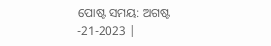ପୋଷ୍ଟ ସମୟ: ଅଗଷ୍ଟ -21-2023 |